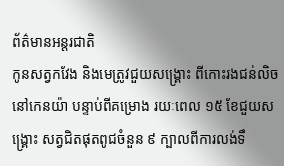ព័ត៌មានអន្តរជាតិ
កូនសត្វកវែង និងមេត្រូវជួយសង្គ្រោះ ពីកោះរងជន់លិចនៅកេនយ៉ា បន្ទាប់ពីគម្រោង រយៈពេល ១៥ ខែជួយសង្គ្រោះ សត្វជិតផុតពូជចំនួន ៩ ក្បាលពីការលង់ទឹ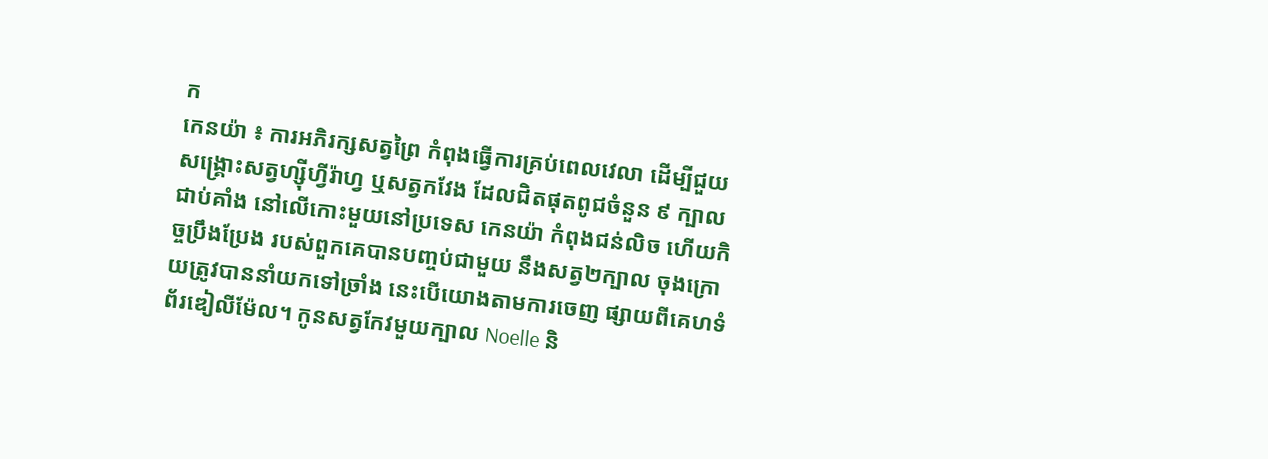ក
កេនយ៉ា ៖ ការអភិរក្សសត្វព្រៃ កំពុងធ្វើការគ្រប់ពេលវេលា ដើម្បីជួយសង្គ្រោះសត្វហ្ស៊ីហ្វីរ៉ាហ្វ ឬសត្វកវែង ដែលជិតផុតពូជចំនួន ៩ ក្បាលជាប់គាំង នៅលើកោះមួយនៅប្រទេស កេនយ៉ា កំពុងជន់លិច ហើយកិច្ចប្រឹងប្រែង របស់ពួកគេបានបញ្ចប់ជាមួយ នឹងសត្វ២ក្បាល ចុងក្រោយត្រូវបាននាំយកទៅច្រាំង នេះបើយោងតាមការចេញ ផ្សាយពីគេហទំព័រឌៀលីម៉ែល។ កូនសត្វកែវមួយក្បាល Noelle និ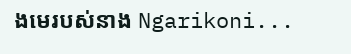ងមេរបស់នាង Ngarikoni...